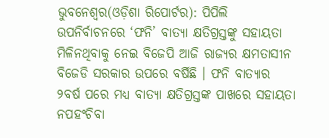ଭୁବନେଶ୍ୱର(ଓଡ଼ିଶା ରିପୋର୍ଟର): ପିପିଲି ଉପନିର୍ବାଚନରେ ‘ଫନି’ ବାତ୍ୟା କ୍ଷତିଗ୍ରସ୍ତଙ୍କୁ ସହାୟତା ମିଳିନଥିବାକୁ ନେଇ ବିଜେପି ଆଜି ରାଜ୍ୟର କ୍ଷମତାସୀନ ବିଜେଡି ସରକାର ଉପରେ ବର୍ଷିଛି । ଫନି ବାତ୍ୟାର ୨ବର୍ଷ ପରେ ମଧ୍ୟ ବାତ୍ୟା କ୍ଷତିଗ୍ରସ୍ତଙ୍କ ପାଖରେ ସହାୟତା ନପହଂଚିବା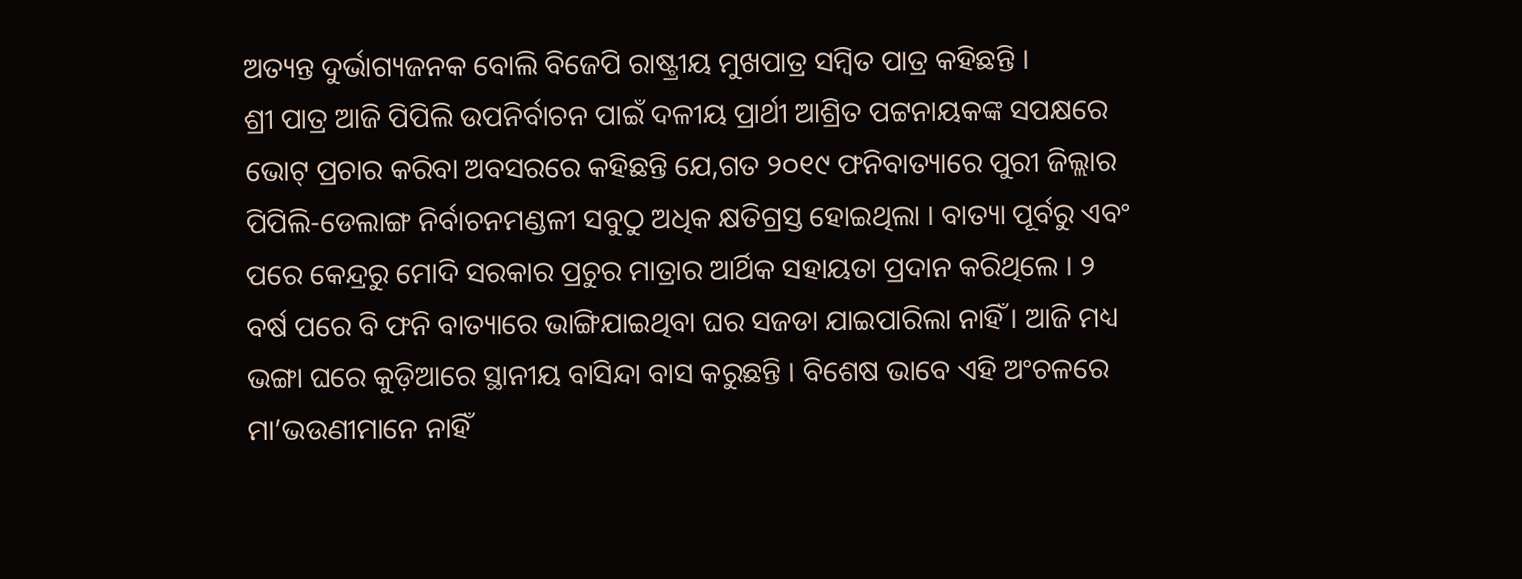ଅତ୍ୟନ୍ତ ଦୁର୍ଭାଗ୍ୟଜନକ ବୋଲି ବିଜେପି ରାଷ୍ଟ୍ରୀୟ ମୁଖପାତ୍ର ସମ୍ବିତ ପାତ୍ର କହିଛନ୍ତି ।
ଶ୍ରୀ ପାତ୍ର ଆଜି ପିପିଲି ଉପନିର୍ବାଚନ ପାଇଁ ଦଳୀୟ ପ୍ରାର୍ଥୀ ଆଶ୍ରିତ ପଟ୍ଟନାୟକଙ୍କ ସପକ୍ଷରେ ଭୋଟ୍ ପ୍ରଚାର କରିବା ଅବସରରେ କହିଛନ୍ତି ଯେ,ଗତ ୨୦୧୯ ଫନିବାତ୍ୟାରେ ପୁରୀ ଜିଲ୍ଲାର ପିପିଲି-ଡେଲାଙ୍ଗ ନିର୍ବାଚନମଣ୍ଡଳୀ ସବୁଠୁ ଅଧିକ କ୍ଷତିଗ୍ରସ୍ତ ହୋଇଥିଲା । ବାତ୍ୟା ପୂର୍ବରୁ ଏବଂ ପରେ କେନ୍ଦ୍ରରୁ ମୋଦି ସରକାର ପ୍ରଚୁର ମାତ୍ରାର ଆର୍ଥିକ ସହାୟତା ପ୍ରଦାନ କରିଥିଲେ । ୨ ବର୍ଷ ପରେ ବି ଫନି ବାତ୍ୟାରେ ଭାଙ୍ଗିଯାଇଥିବା ଘର ସଜଡା ଯାଇପାରିଲା ନାହିଁ । ଆଜି ମଧ୍ୟ ଭଙ୍ଗା ଘରେ କୁଡ଼ିଆରେ ସ୍ଥାନୀୟ ବାସିନ୍ଦା ବାସ କରୁଛନ୍ତି । ବିଶେଷ ଭାବେ ଏହି ଅଂଚଳରେ ମା’ଭଉଣୀମାନେ ନାହିଁ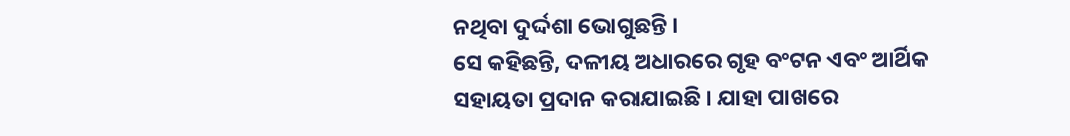ନଥିବା ଦୁର୍ଦ୍ଦଶା ଭୋଗୁଛନ୍ତି ।
ସେ କହିଛନ୍ତି, ଦଳୀୟ ଅଧାରରେ ଗୃହ ବଂଟନ ଏବଂ ଆର୍ଥିକ ସହାୟତା ପ୍ରଦାନ କରାଯାଇଛି । ଯାହା ପାଖରେ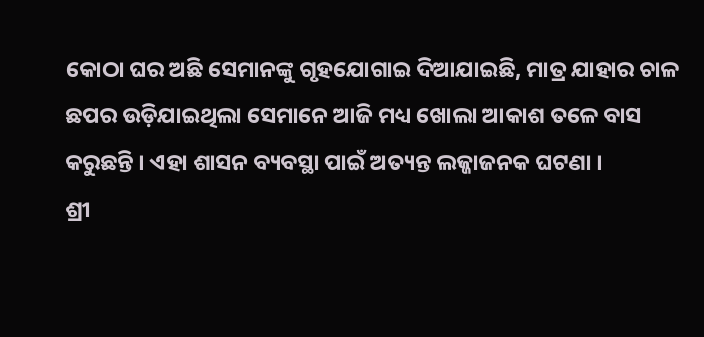କୋଠା ଘର ଅଛି ସେମାନଙ୍କୁ ଗୃହଯୋଗାଇ ଦିଆଯାଇଛି, ମାତ୍ର ଯାହାର ଚାଳ ଛପର ଉଡ଼ିଯାଇଥିଲା ସେମାନେ ଆଜି ମଧ୍ୟ ଖୋଲା ଆକାଶ ତଳେ ବାସ କରୁଛନ୍ତି । ଏହା ଶାସନ ବ୍ୟବସ୍ଥା ପାଇଁ ଅତ୍ୟନ୍ତ ଲଜ୍ଜାଜନକ ଘଟଣା ।
ଶ୍ରୀ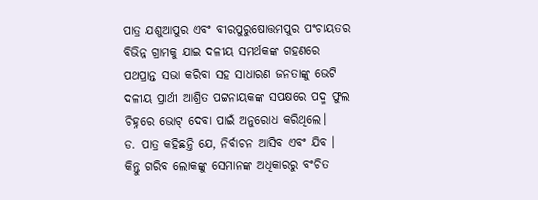ପାତ୍ର ଯଶୁଆପୁର ଏବଂ ବୀରପୁରୁଷୋତ୍ତମପୁର ପଂଚାୟତର ବିଭିନ୍ନ ଗ୍ରାମକୁ ଯାଇ ଦଳୀୟ ସମର୍ଥକଙ୍କ ଗହଣରେ ପଥପ୍ରାନ୍ତ ସଭା କରିବା ସହ ସାଧାରଣ ଜନତାଙ୍କୁ ଭେଟି ଦଳୀୟ ପ୍ରାର୍ଥୀ ଆଶ୍ରିତ ପଟ୍ଟନାୟକଙ୍କ ସପକ୍ଷରେ ପଦ୍ମ ଫୁଲ ଚିହ୍ନରେ ଭୋଟ୍ ଦେବା ପାଇଁ ଅନୁରୋଧ କରିଥିଲେ।
ଡ. ପାତ୍ର କହିଛନ୍ତି ଯେ, ନିର୍ବାଚନ ଆସିବ ଏବଂ ଯିବ । କିନ୍ତୁ ଗରିବ ଲୋକଙ୍କୁ ସେମାନଙ୍କ ଅଧିକାରରୁ ବଂଚିତ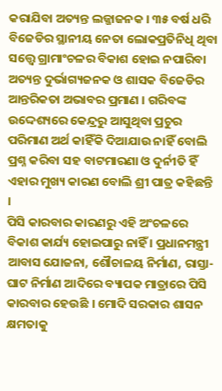କରାଯିବା ଅତ୍ୟନ୍ତ ଲଜ୍ଜାଜନକ । ୩୫ ବର୍ଷ ଧରି ବିଜେଡିର ସ୍ଥାନୀୟ ନେତା ଲୋକପ୍ରତିନିଧି ଥିବା ସତ୍ତ୍ୱେ ଗ୍ରାମାଂଚଳର ବିକାଶ ହୋଇ ନପାରିବା ଅତ୍ୟନ୍ତ ଦୁର୍ଭାଗ୍ୟଜନକ ଓ ଶାସକ ବିଜେଡିର ଆନ୍ତରିକତା ଅଭାବର ପ୍ରମାଣ । ଗରିବଙ୍କ ଉଦ୍ଦେଶ୍ୟରେ କେନ୍ଦ୍ରରୁ ଆସୁଥିବା ପ୍ରଚୁର ପରିମାଣ ଅର୍ଥ କାହିଁକି ଦିଆଯାଉ ନାହିଁ ବୋଲି ପ୍ରଶ୍ନ କରିବା ସହ ବାଟମାରଣା ଓ ଦୁର୍ନୀତି ହିଁ ଏହାର ମୁଖ୍ୟ କାରଣ ବୋଲି ଶ୍ରୀ ପାତ୍ର କହିଛନ୍ତି ।
ପିସି କାରବାର କାରଣରୁ ଏହି ଅଂଚଳରେ ବିକାଶ କାର୍ଯ୍ୟ ହୋଇପାରୁ ନାହିଁ । ପ୍ରଧାନମନ୍ତ୍ରୀ ଆବାସ ଯୋଜନା, ଶୌଚାଳୟ ନିର୍ମାଣ, ରାସ୍ତା-ଘାଟ ନିର୍ମାଣ ଆଦିରେ ବ୍ୟାପକ ମାତ୍ରାରେ ପିସି କାରବାର ହେଉଛି । ମୋଦି ସରକାର ଶାସନ କ୍ଷମତାକୁ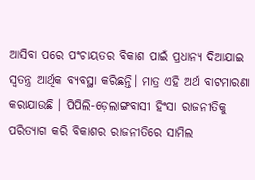ଆସିବା ପରେ ପଂଚାୟତର ବିକାଶ ପାଇଁ ପ୍ରଧାନ୍ୟ ଦିଆଯାଇ ସ୍ୱତନ୍ତ୍ର ଆର୍ଥିକ ବ୍ୟବସ୍ଥା କରିଛନ୍ତି। ମାତ୍ର ଏହି ଅର୍ଥ ବାଟମାରଣା କରାଯାଉଛି । ପିପିଲି-ଡ଼େଲାଙ୍ଗବାସୀ ହିଂସା ରାଜନୀତିକୁ ପରିତ୍ୟାଗ କରି ବିକାଶର ରାଜନୀତିରେ ସାମିଲ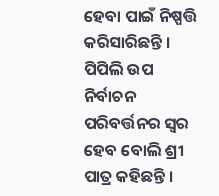ହେବା ପାଇଁ ନିଷ୍ପତ୍ତି କରିସାରିଛନ୍ତି । ପିପିଲି ଉପ ନିର୍ବାଚନ ପରିବର୍ତ୍ତନର ସ୍ୱର ହେବ ବୋଲି ଶ୍ରୀ ପାତ୍ର କହିଛନ୍ତି ।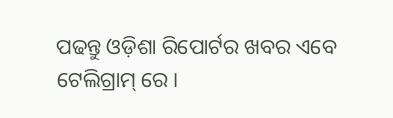ପଢନ୍ତୁ ଓଡ଼ିଶା ରିପୋର୍ଟର ଖବର ଏବେ ଟେଲିଗ୍ରାମ୍ ରେ।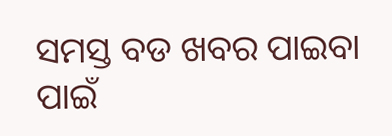ସମସ୍ତ ବଡ ଖବର ପାଇବା ପାଇଁ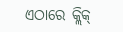ଏଠାରେ କ୍ଲିକ୍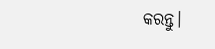କରନ୍ତୁ।